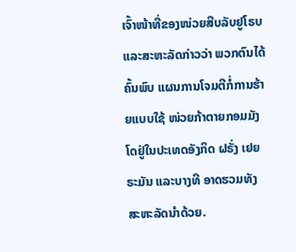ເຈົ້າໜ້າທີ່ຂອງໜ່ວຍສືບລັບຢູໂຣບແລະສະຫະລັດກ່າວວ່າ ພວກຕົນໄດ້ຄົ້ນພົບ ແຜນການໂຈມຕີກໍ່ການຮ້າຍແບບໃຊ້ ໜ່ວຍກ້າຕາຍກອມມັງໂດຢູ່ໃນປະເທດອັງກິດ ຝຣັ່ງ ເຢຍ ຣະມັນ ແລະບາງທີ ອາດຮວມທັງ ສະຫະລັດນຳດ້ວຍ.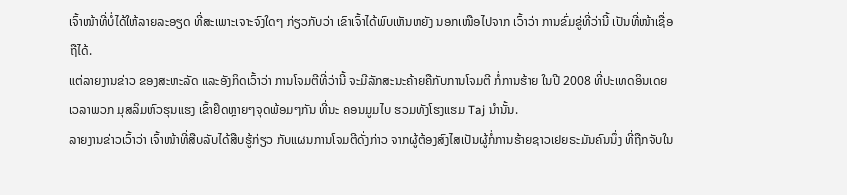ເຈົ້າໜ້າທີ່ບໍ່ໄດ້ໃຫ້ລາຍລະອຽດ ທີ່ສະເພາະເຈາະຈົງໃດໆ ກ່ຽວກັບວ່າ ເຂົາເຈົ້າໄດ້ພົບເຫັນຫຍັງ ນອກເໜືອໄປຈາກ ເວົ້າວ່າ ການຂົ່ມຂູ່ທີ່ວ່ານີ້ ເປັນທີ່ໜ້າເຊື່ອຖືໄດ້.
ແຕ່ລາຍງານຂ່າວ ຂອງສະຫະລັດ ແລະອັງກິດເວົ້າວ່າ ການໂຈມຕີທີ່ວ່ານີ້ ຈະມີລັກສະນະຄ້າຍຄືກັບການໂຈມຕີ ກໍ່ການຮ້າຍ ໃນປີ 2008 ທີ່ປະເທດອິນເດຍ ເວລາພວກ ມຸສລິມຫົວຮຸນແຮງ ເຂົ້າຢຶດຫຼາຍໆຈຸດພ້ອມໆກັນ ທີ່ນະ ຄອນມູມໄບ ຮວມທັງໂຮງແຮມ Taj ນໍານັ້ນ.
ລາຍງານຂ່າວເວົ້າວ່າ ເຈົ້າໜ້າທີ່ສືບລັບໄດ້ສືບຮູ້ກ່ຽວ ກັບແຜນການໂຈມຕີດັ່ງກ່າວ ຈາກຜູ້ຕ້ອງສົງໄສເປັນຜູ້ກໍ່ການຮ້າຍຊາວເຢຍຣະມັນຄົນນຶ່ງ ທີ່ຖືກຈັບໃນ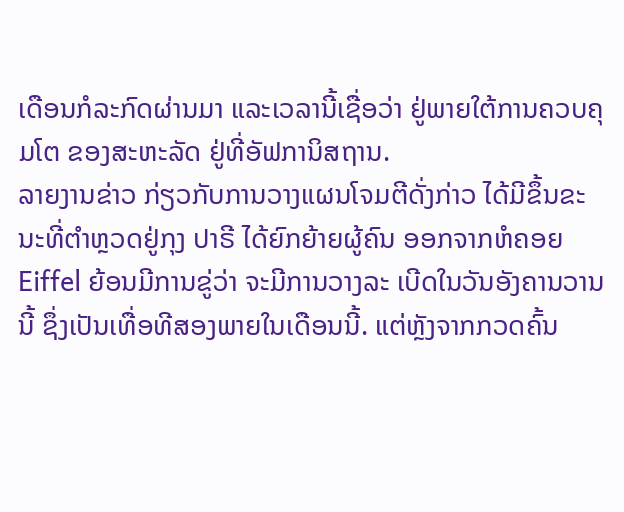ເດືອນກໍລະກົດຜ່ານມາ ແລະເວລານີ້ເຊື່ອວ່າ ຢູ່ພາຍໃຕ້ການຄວບຄຸມໂຕ ຂອງສະຫະລັດ ຢູ່ທີ່ອັຟການິສຖານ.
ລາຍງານຂ່າວ ກ່ຽວກັບການວາງແຜນໂຈມຕີດັ່ງກ່າວ ໄດ້ມີຂຶ້ນຂະນະທີ່ຕຳຫຼວດຢູ່ກຸງ ປາຣີ ໄດ້ຍົກຍ້າຍຜູ້ຄົນ ອອກຈາກຫໍຄອຍ Eiffel ຍ້ອນມີການຂູ່ວ່າ ຈະມີການວາງລະ ເບີດໃນວັນອັງຄານວານນີ້ ຊຶ່ງເປັນເທື່ອທີສອງພາຍໃນເດືອນນີ້. ແຕ່ຫຼັງຈາກກວດຄົ້ນ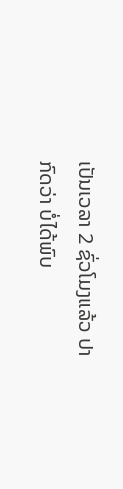ເປັນເວລາ 2 ຊົ່ວໂມງແລ້ວ ປາກົດວ່າ ບໍ່ໄດ້ພົບ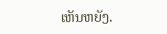ເຫັນຫຍັງ.